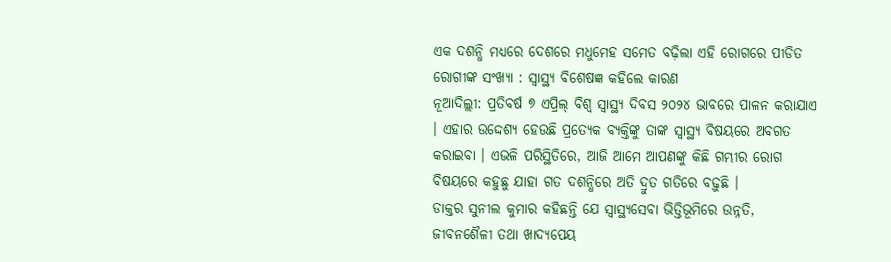ଏକ ଦଶନ୍ଧି ମଧ୍ୟରେ ଦେଶରେ ମଧୁମେହ ସମେତ ବଢ଼ିଲା ଏହି ରୋଗରେ ପୀଡିତ ରୋଗୀଙ୍କ ସଂଖ୍ୟା : ସ୍ୱାସ୍ଥ୍ୟ ବିଶେଷଜ୍ଞ କହିଲେ କାରଣ
ନୂଆଦିଲ୍ଲୀ: ପ୍ରତିବର୍ଷ ୭ ଏପ୍ରିଲ୍ ବିଶ୍ୱ ସ୍ୱାସ୍ଥ୍ୟ ଦିବସ ୨୦୨୪ ଭାବରେ ପାଳନ କରାଯାଏ । ଏହାର ଉଦ୍ଦେଶ୍ୟ ହେଉଛି ପ୍ରତ୍ୟେକ ବ୍ୟକ୍ତିଙ୍କୁ ତାଙ୍କ ସ୍ୱାସ୍ଥ୍ୟ ବିଷୟରେ ଅବଗତ କରାଇବା । ଏଭଳି ପରିସ୍ଥିତିରେ, ଆଜି ଆମେ ଆପଣଙ୍କୁ କିଛି ଗମ୍ଭୀର ରୋଗ ବିଷୟରେ କହୁଛୁ ଯାହା ଗତ ଦଶନ୍ଧିରେ ଅତି ଦ୍ରୁତ ଗତିରେ ବଢ଼ୁଛି ।
ଡାକ୍ତର ସୁନୀଲ କୁମାର କହିଛନ୍ତି ଯେ ସ୍ୱାସ୍ଥ୍ୟସେବା ଭିତ୍ତିଭୂମିରେ ଉନ୍ନତି, ଜୀବନଶୈଳୀ ତଥା ଖାଦ୍ୟପେୟ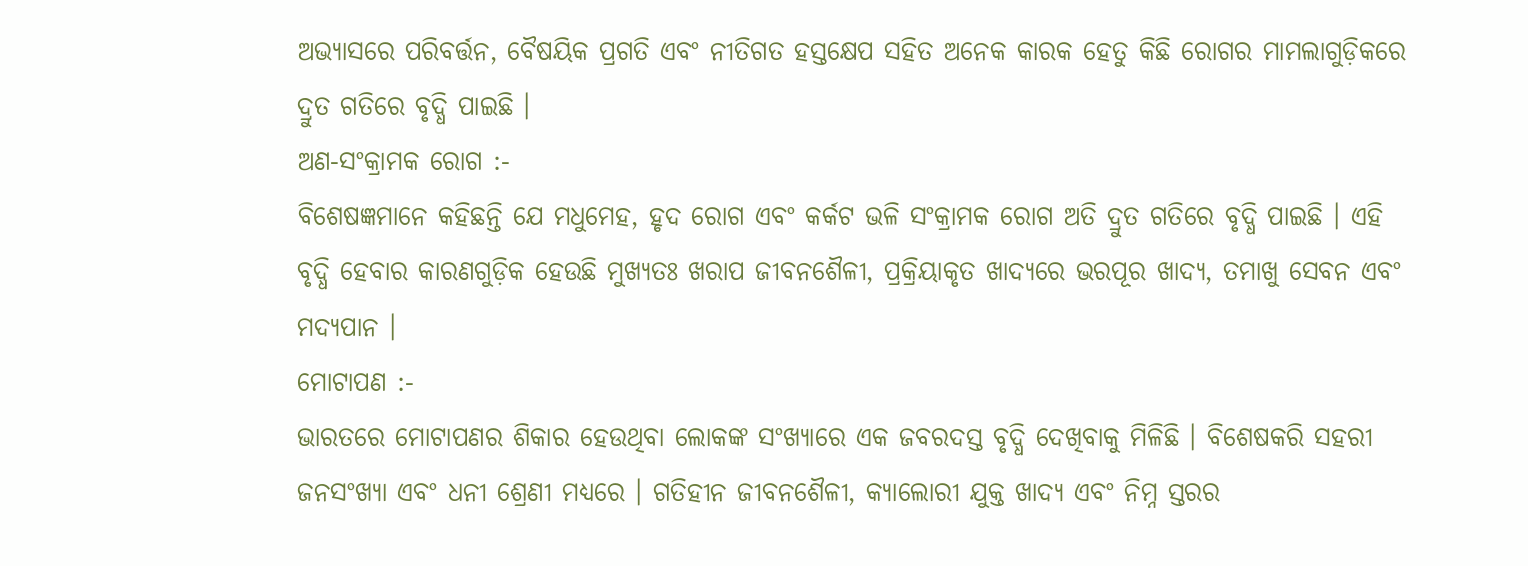ଅଭ୍ୟାସରେ ପରିବର୍ତ୍ତନ, ବୈଷୟିକ ପ୍ରଗତି ଏବଂ ନୀତିଗତ ହସ୍ତକ୍ଷେପ ସହିତ ଅନେକ କାରକ ହେତୁ କିଛି ରୋଗର ମାମଲାଗୁଡ଼ିକରେ ଦ୍ରୁତ ଗତିରେ ବୃଦ୍ଧି ପାଇଛି ।
ଅଣ-ସଂକ୍ରାମକ ରୋଗ :-
ବିଶେଷଜ୍ଞମାନେ କହିଛନ୍ତି ଯେ ମଧୁମେହ, ହୃଦ ରୋଗ ଏବଂ କର୍କଟ ଭଳି ସଂକ୍ରାମକ ରୋଗ ଅତି ଦ୍ରୁତ ଗତିରେ ବୃଦ୍ଧି ପାଇଛି । ଏହି ବୃଦ୍ଧି ହେବାର କାରଣଗୁଡ଼ିକ ହେଉଛି ମୁଖ୍ୟତଃ ଖରାପ ଜୀବନଶୈଳୀ, ପ୍ରକ୍ରିୟାକୃତ ଖାଦ୍ୟରେ ଭରପୂର ଖାଦ୍ୟ, ତମାଖୁ ସେବନ ଏବଂ ମଦ୍ୟପାନ ।
ମୋଟାପଣ :-
ଭାରତରେ ମୋଟାପଣର ଶିକାର ହେଉଥିବା ଲୋକଙ୍କ ସଂଖ୍ୟାରେ ଏକ ଜବରଦସ୍ତ ବୃଦ୍ଧି ଦେଖିବାକୁ ମିଳିଛି । ବିଶେଷକରି ସହରୀ ଜନସଂଖ୍ୟା ଏବଂ ଧନୀ ଶ୍ରେଣୀ ମଧ୍ୟରେ । ଗତିହୀନ ଜୀବନଶୈଳୀ, କ୍ୟାଲୋରୀ ଯୁକ୍ତ ଖାଦ୍ୟ ଏବଂ ନିମ୍ନ ସ୍ତରର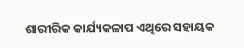ଶାରୀରିକ କାର୍ଯ୍ୟକଳାପ ଏଥିରେ ସହାୟକ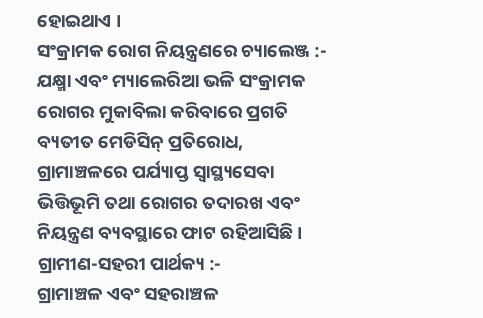ହୋଇଥାଏ ।
ସଂକ୍ରାମକ ରୋଗ ନିୟନ୍ତ୍ରଣରେ ଚ୍ୟାଲେଞ୍ଜ :-
ଯକ୍ଷ୍ମା ଏବଂ ମ୍ୟାଲେରିଆ ଭଳି ସଂକ୍ରାମକ ରୋଗର ମୁକାବିଲା କରିବାରେ ପ୍ରଗତି ବ୍ୟତୀତ ମେଡିସିନ୍ ପ୍ରତିରୋଧ, ଗ୍ରାମାଞ୍ଚଳରେ ପର୍ଯ୍ୟାପ୍ତ ସ୍ୱାସ୍ଥ୍ୟସେବା ଭିତ୍ତିଭୂମି ତଥା ରୋଗର ତଦାରଖ ଏବଂ ନିୟନ୍ତ୍ରଣ ବ୍ୟବସ୍ଥାରେ ଫାଟ ରହିଆସିଛି ।
ଗ୍ରାମୀଣ-ସହରୀ ପାର୍ଥକ୍ୟ :-
ଗ୍ରାମାଞ୍ଚଳ ଏବଂ ସହରାଞ୍ଚଳ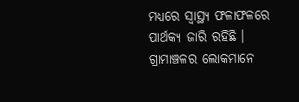ମଧ୍ୟରେ ସ୍ୱାସ୍ଥ୍ୟ ଫଳାଫଳରେ ପାର୍ଥକ୍ୟ ଜାରି ରହିଛି । ଗ୍ରାମାଞ୍ଚଳର ଲୋକମାନେ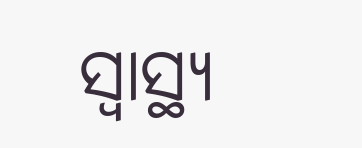ସ୍ୱାସ୍ଥ୍ୟ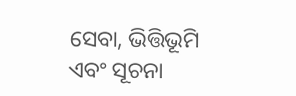ସେବା, ଭିତ୍ତିଭୂମି ଏବଂ ସୂଚନା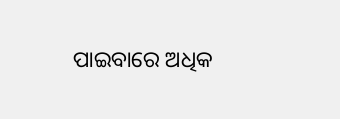ପାଇବାରେ ଅଧିକ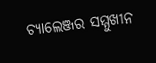ଚ୍ୟାଲେଞ୍ଜର ସମ୍ମୁଖୀନ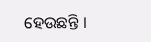ହେଉଛନ୍ତି ।